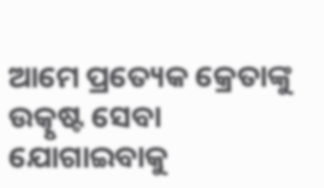ଆମେ ପ୍ରତ୍ୟେକ କ୍ରେତାଙ୍କୁ ଉତ୍କୃଷ୍ଟ ସେବା ଯୋଗାଇବାକୁ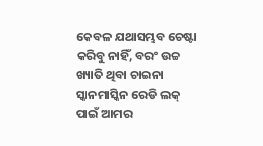କେବଳ ଯଥାସମ୍ଭବ ଚେଷ୍ଟା କରିବୁ ନାହିଁ, ବରଂ ଉଚ୍ଚ ଖ୍ୟାତି ଥିବା ଚାଇନା ସ୍କାନମାସ୍କିନ ରେଡି ଲକ୍ ପାଇଁ ଆମର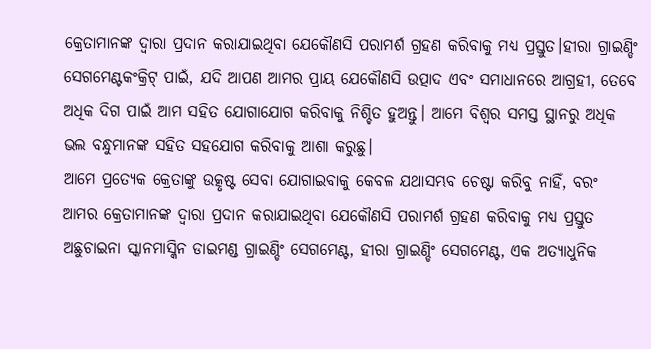କ୍ରେତାମାନଙ୍କ ଦ୍ୱାରା ପ୍ରଦାନ କରାଯାଇଥିବା ଯେକୌଣସି ପରାମର୍ଶ ଗ୍ରହଣ କରିବାକୁ ମଧ୍ୟ ପ୍ରସ୍ତୁତ।ହୀରା ଗ୍ରାଇଣ୍ଡିଂ ସେଗମେଣ୍ଟକଂକ୍ରିଟ୍ ପାଇଁ, ଯଦି ଆପଣ ଆମର ପ୍ରାୟ ଯେକୌଣସି ଉତ୍ପାଦ ଏବଂ ସମାଧାନରେ ଆଗ୍ରହୀ, ତେବେ ଅଧିକ ଦିଗ ପାଇଁ ଆମ ସହିତ ଯୋଗାଯୋଗ କରିବାକୁ ନିଶ୍ଚିତ ହୁଅନ୍ତୁ। ଆମେ ବିଶ୍ୱର ସମସ୍ତ ସ୍ଥାନରୁ ଅଧିକ ଭଲ ବନ୍ଧୁମାନଙ୍କ ସହିତ ସହଯୋଗ କରିବାକୁ ଆଶା କରୁଛୁ।
ଆମେ ପ୍ରତ୍ୟେକ କ୍ରେତାଙ୍କୁ ଉତ୍କୃଷ୍ଟ ସେବା ଯୋଗାଇବାକୁ କେବଳ ଯଥାସମ୍ଭବ ଚେଷ୍ଟା କରିବୁ ନାହିଁ, ବରଂ ଆମର କ୍ରେତାମାନଙ୍କ ଦ୍ୱାରା ପ୍ରଦାନ କରାଯାଇଥିବା ଯେକୌଣସି ପରାମର୍ଶ ଗ୍ରହଣ କରିବାକୁ ମଧ୍ୟ ପ୍ରସ୍ତୁତ ଅଛୁଚାଇନା ସ୍କାନମାସ୍କିନ ଡାଇମଣ୍ଡ ଗ୍ରାଇଣ୍ଡିଂ ସେଗମେଣ୍ଟ, ହୀରା ଗ୍ରାଇଣ୍ଡିଂ ସେଗମେଣ୍ଟ, ଏକ ଅତ୍ୟାଧୁନିକ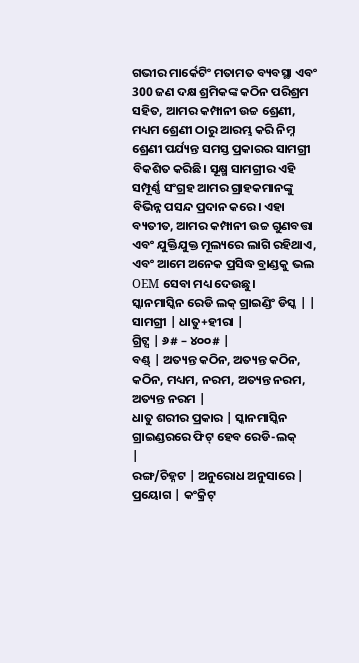ଗଭୀର ମାର୍କେଟିଂ ମତାମତ ବ୍ୟବସ୍ଥା ଏବଂ 300 ଜଣ ଦକ୍ଷ ଶ୍ରମିକଙ୍କ କଠିନ ପରିଶ୍ରମ ସହିତ, ଆମର କମ୍ପାନୀ ଉଚ୍ଚ ଶ୍ରେଣୀ, ମଧ୍ୟମ ଶ୍ରେଣୀ ଠାରୁ ଆରମ୍ଭ କରି ନିମ୍ନ ଶ୍ରେଣୀ ପର୍ଯ୍ୟନ୍ତ ସମସ୍ତ ପ୍ରକାରର ସାମଗ୍ରୀ ବିକଶିତ କରିଛି। ସୂକ୍ଷ୍ମ ସାମଗ୍ରୀର ଏହି ସମ୍ପୂର୍ଣ୍ଣ ସଂଗ୍ରହ ଆମର ଗ୍ରାହକମାନଙ୍କୁ ବିଭିନ୍ନ ପସନ୍ଦ ପ୍ରଦାନ କରେ। ଏହା ବ୍ୟତୀତ, ଆମର କମ୍ପାନୀ ଉଚ୍ଚ ଗୁଣବତ୍ତା ଏବଂ ଯୁକ୍ତିଯୁକ୍ତ ମୂଲ୍ୟରେ ଲାଗି ରହିଥାଏ, ଏବଂ ଆମେ ଅନେକ ପ୍ରସିଦ୍ଧ ବ୍ରାଣ୍ଡକୁ ଭଲ OEM ସେବା ମଧ୍ୟ ଦେଉଛୁ।
ସ୍କାନମାସ୍କିନ ରେଡି ଲକ୍ ଗ୍ରାଇଣ୍ଡିଂ ଡିସ୍କ | |
ସାମଗ୍ରୀ | ଧାତୁ+ହୀରା |
ଗ୍ରିଟ୍ସ | ୬# – ୪୦୦# |
ବଣ୍ଡ୍ | ଅତ୍ୟନ୍ତ କଠିନ, ଅତ୍ୟନ୍ତ କଠିନ, କଠିନ, ମଧ୍ୟମ, ନରମ, ଅତ୍ୟନ୍ତ ନରମ, ଅତ୍ୟନ୍ତ ନରମ |
ଧାତୁ ଶରୀର ପ୍ରକାର | ସ୍କାନମାସ୍କିନ ଗ୍ରାଇଣ୍ଡରରେ ଫିଟ୍ ହେବ ରେଡି-ଲକ୍
|
ରଙ୍ଗ/ଚିହ୍ନଟ | ଅନୁରୋଧ ଅନୁସାରେ |
ପ୍ରୟୋଗ | କଂକ୍ରିଟ୍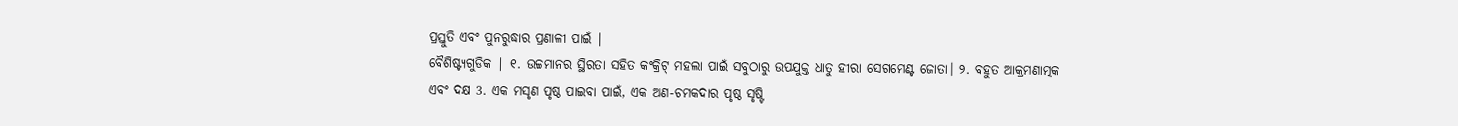ପ୍ରସ୍ତୁତି ଏବଂ ପୁନରୁଦ୍ଧାର ପ୍ରଣାଳୀ ପାଇଁ |
ବୈଶିଷ୍ଟ୍ୟଗୁଡିକ | ୧. ଉଚ୍ଚମାନର ସ୍ଥିରତା ସହିତ କଂକ୍ରିଟ୍ ମହଲା ପାଇଁ ସବୁଠାରୁ ଉପଯୁକ୍ତ ଧାତୁ ହୀରା ସେଗମେଣ୍ଟ ଜୋତା। ୨. ବହୁତ ଆକ୍ରମଣାତ୍ମକ ଏବଂ ଦକ୍ଷ 3. ଏକ ମସୃଣ ପୃଷ୍ଠ ପାଇବା ପାଇଁ, ଏକ ଅଣ-ଚମକଦାର ପୃଷ୍ଠ ସୃଷ୍ଟି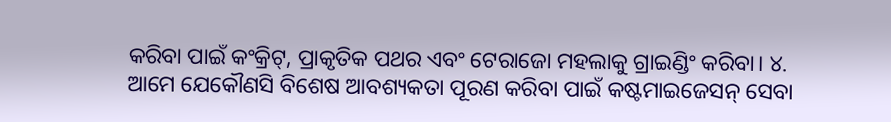କରିବା ପାଇଁ କଂକ୍ରିଟ୍, ପ୍ରାକୃତିକ ପଥର ଏବଂ ଟେରାଜୋ ମହଲାକୁ ଗ୍ରାଇଣ୍ଡିଂ କରିବା। ୪. ଆମେ ଯେକୌଣସି ବିଶେଷ ଆବଶ୍ୟକତା ପୂରଣ କରିବା ପାଇଁ କଷ୍ଟମାଇଜେସନ୍ ସେବା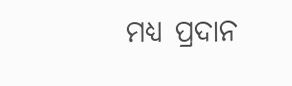ମଧ୍ୟ ପ୍ରଦାନ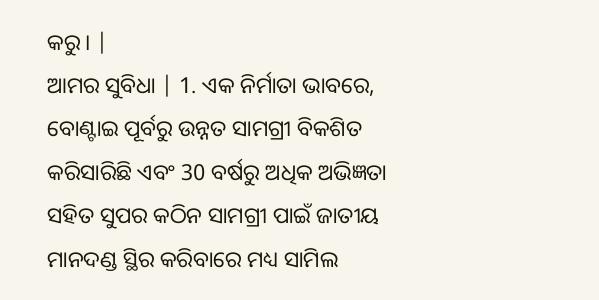କରୁ। |
ଆମର ସୁବିଧା | 1. ଏକ ନିର୍ମାତା ଭାବରେ, ବୋଣ୍ଟାଇ ପୂର୍ବରୁ ଉନ୍ନତ ସାମଗ୍ରୀ ବିକଶିତ କରିସାରିଛି ଏବଂ 30 ବର୍ଷରୁ ଅଧିକ ଅଭିଜ୍ଞତା ସହିତ ସୁପର କଠିନ ସାମଗ୍ରୀ ପାଇଁ ଜାତୀୟ ମାନଦଣ୍ଡ ସ୍ଥିର କରିବାରେ ମଧ୍ୟ ସାମିଲ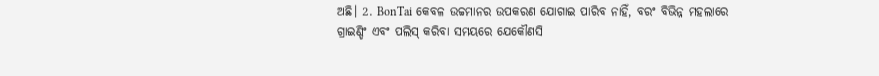ଅଛି। 2. BonTai କେବଳ ଉଚ୍ଚମାନର ଉପକରଣ ଯୋଗାଇ ପାରିବ ନାହିଁ, ବରଂ ବିଭିନ୍ନ ମହଲାରେ ଗ୍ରାଇଣ୍ଡିଂ ଏବଂ ପଲିସ୍ କରିବା ସମୟରେ ଯେକୌଣସି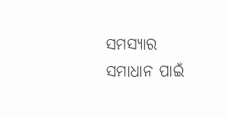ସମସ୍ୟାର ସମାଧାନ ପାଇଁ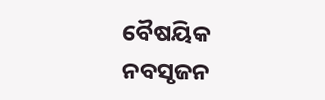ବୈଷୟିକ ନବସୃଜନ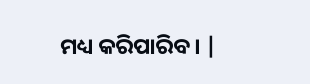ମଧ୍ୟ କରିପାରିବ। |